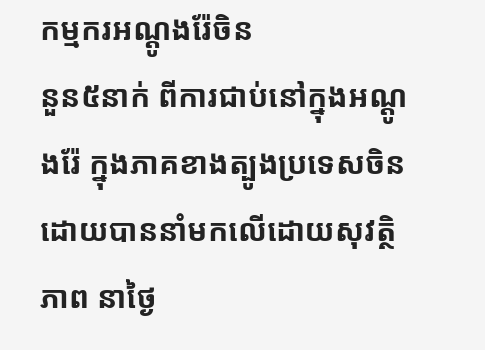កម្មករអណ្តូងរ៉ែចិន
នួន៥នាក់ ពីការជាប់នៅក្នុងអណ្តូងរ៉ែ ក្នុងភាគខាងត្បូងប្រទេសចិន ដោយបាននាំមកលើដោយសុវត្ថិភាព នាថ្ងៃ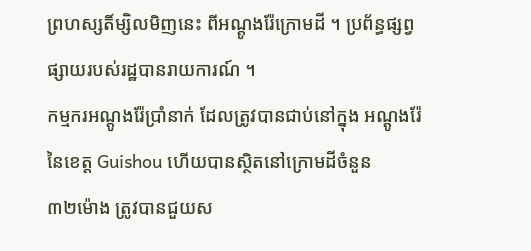ព្រហស្សតិ៍ម្សិលមិញនេះ ពីអណ្តូងរ៉ែក្រោមដី ។ ប្រព័ន្ធផ្សព្វផ្សាយរបស់រដ្ឋបានរាយការណ៍ ។
កម្មករអណ្តូងរ៉ែប្រាំនាក់ ដែលត្រូវបានជាប់នៅក្នុង អណ្តូងរ៉ែ នៃខេត្ត Guishou ហើយបានស្ថិតនៅក្រោមដីចំនួន
៣២ម៉ោង ត្រូវបានជួយស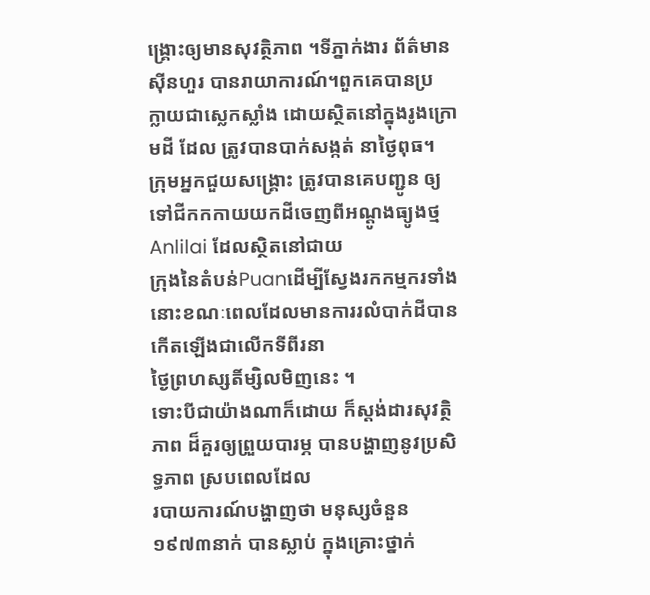ង្រ្គោះឲ្យមានសុវត្ថិភាព ។ទីភ្នាក់ងារ ព័ត៌មានស៊ីនហួរ បានរាយាការណ៍។ពួកគេបានប្រ
ក្លាយជាស្លេកស្លាំង ដោយស្ថិតនៅក្នុងរូងក្រោមដី ដែល ត្រូវបានបាក់សង្កត់ នាថ្ងៃពុធ។
ក្រុមអ្នកជួយសង្រ្គោះ ត្រូវបានគេបញ្ជូន ឲ្យទៅជីកកកាយយកដីចេញពីអណ្តូងធ្យូងថ្ម Anlilai ដែលស្ថិតនៅជាយ
ក្រុងនៃតំបន់Puanដើម្បីស្វែងរកកម្មករទាំងនោះខណៈពេលដែលមានការរលំបាក់ដីបានកើតឡើងជាលើកទីពីរនា
ថ្ងៃព្រហស្សតិ៍ម្សិលមិញនេះ ។
ទោះបីជាយ៉ាងណាក៏ដោយ ក៏ស្តង់ដារសុវត្ថិភាព ដ៏គួរឲ្យព្រួយបារម្ភ បានបង្ហាញនូវប្រសិទ្ធភាព ស្របពេលដែល
របាយការណ៍បង្ហាញថា មនុស្សចំនួន ១៩៧៣នាក់ បានស្លាប់ ក្នុងគ្រោះថ្នាក់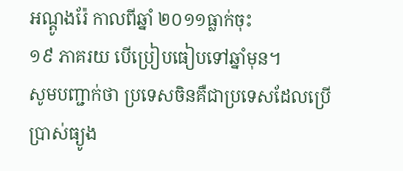អណ្តូងរ៉ែ កាលពីឆ្នាំ ២០១១ធ្លាក់ចុះ
១៩ ភាគរយ បើប្រៀបធៀបទៅឆ្នាំមុន។
សូមបញ្ជាក់ថា ប្រទេសចិនគឺជាប្រទេសដែលប្រើប្រាស់ធ្យូង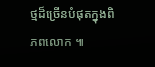ថ្មដ៏ច្រើនបំផុតក្នុងពិភពលោក ៕